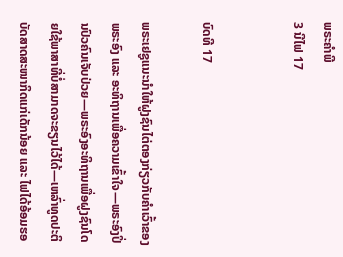ພຣະຄຳພີ
3 ນີໄຟ 17


ບົດທີ 17

ພຣະເຢຊູແນະນຳໃຫ້ຝູງຊົນໄຕ່ຕອງກ່ຽວກັບຄຳເວົ້າຂອງພຣະອົງ ແລະ ອະທິຖານເພື່ອຄວາມເຂົ້າໃຈ—ພຣະອົງປິ່ນປົວຄົນເຈັບປ່ວຍ—ພຣະອົງອະທິຖານເພື່ອຝູງຊົນໂດຍໃຊ້ພາສາທີ່ບໍ່ສາມາດຈະຂຽນໄວ້ໄດ້—ເຫລົ່າທູດປະຕິບັດສາດສະໜາກິດແກ່ເດັກນ້ອຍ ແລະ ໄຟໄດ້ອ້ອມຮອ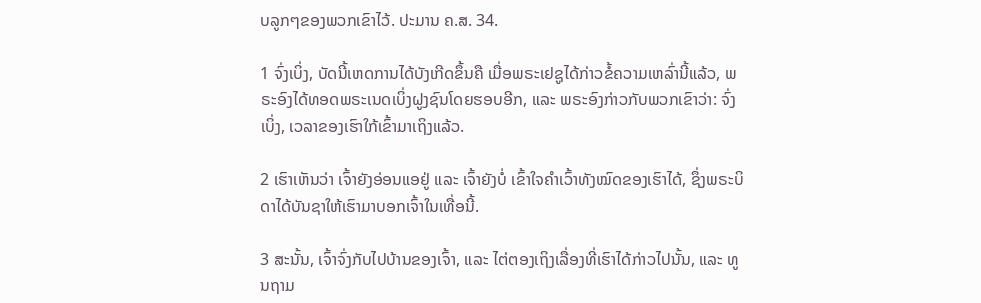ບລູກໆຂອງພວກເຂົາໄວ້. ປະມານ ຄ.ສ. 34.

1 ຈົ່ງເບິ່ງ, ບັດນີ້ເຫດການໄດ້ບັງເກີດຂຶ້ນຄື ເມື່ອພຣະເຢຊູໄດ້ກ່າວຂໍ້ຄວາມເຫລົ່ານີ້ແລ້ວ, ພຣະອົງໄດ້ທອດພຣະເນດເບິ່ງຝູງຊົນໂດຍຮອບອີກ, ແລະ ພຣະອົງກ່າວກັບພວກເຂົາວ່າ: ຈົ່ງເບິ່ງ, ເວລາຂອງເຮົາໃກ້ເຂົ້າມາເຖິງແລ້ວ.

2 ເຮົາເຫັນວ່າ ເຈົ້າຍັງອ່ອນແອຢູ່ ແລະ ເຈົ້າຍັງບໍ່ ເຂົ້າໃຈຄຳເວົ້າທັງໝົດຂອງເຮົາໄດ້, ຊຶ່ງພຣະບິດາໄດ້ບັນຊາໃຫ້ເຮົາມາບອກເຈົ້າໃນເທື່ອນີ້.

3 ສະນັ້ນ, ເຈົ້າຈົ່ງກັບໄປບ້ານຂອງເຈົ້າ, ແລະ ໄຕ່ຕອງເຖິງເລື່ອງທີ່ເຮົາໄດ້ກ່າວໄປນັ້ນ, ແລະ ທູນຖາມ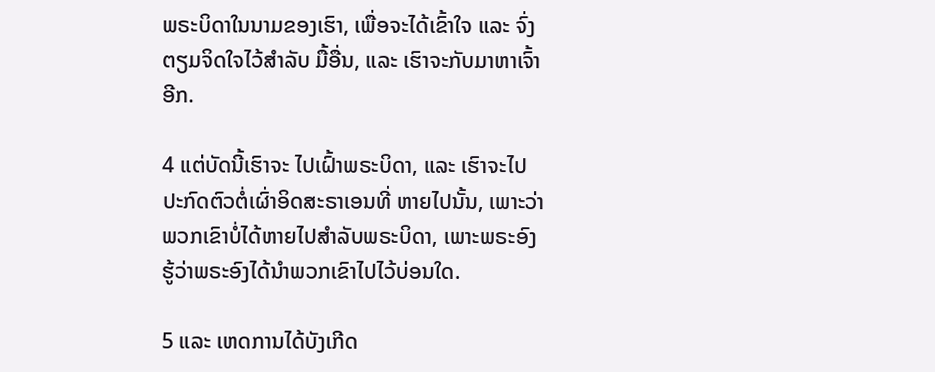ພຣະບິດາໃນນາມຂອງເຮົາ, ເພື່ອຈະໄດ້ເຂົ້າໃຈ ແລະ ຈົ່ງ ຕຽມຈິດໃຈໄວ້ສຳລັບ ມື້ອື່ນ, ແລະ ເຮົາຈະກັບມາຫາເຈົ້າອີກ.

4 ແຕ່ບັດນີ້ເຮົາຈະ ໄປເຝົ້າພຣະບິດາ, ແລະ ເຮົາຈະໄປ ປະກົດຕົວຕໍ່ເຜົ່າອິດສະຣາເອນທີ່ ຫາຍໄປນັ້ນ, ເພາະວ່າພວກເຂົາບໍ່ໄດ້ຫາຍໄປສຳລັບພຣະບິດາ, ເພາະພຣະອົງຮູ້ວ່າພຣະອົງໄດ້ນຳພວກເຂົາໄປໄວ້ບ່ອນໃດ.

5 ແລະ ເຫດການໄດ້ບັງເກີດ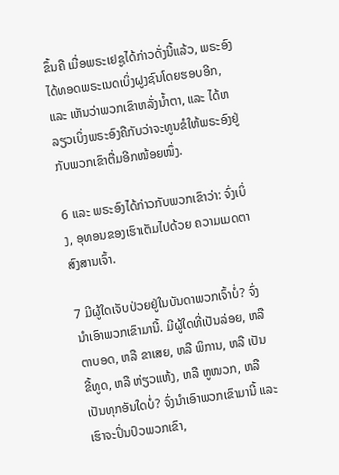ຂຶ້ນຄື ເມື່ອພຣະເຢຊູໄດ້ກ່າວດັ່ງນີ້ແລ້ວ, ພຣະອົງໄດ້ທອດພຣະເນດເບິ່ງຝູງຊົນໂດຍຮອບອີກ, ແລະ ເຫັນວ່າພວກເຂົາຫລັ່ງນ້ຳຕາ, ແລະ ໄດ້ຫລຽວເບິ່ງພຣະອົງຄືກັບວ່າຈະທູນຂໍໃຫ້ພຣະອົງຢູ່ກັບພວກເຂົາຕື່ມອີກໜ້ອຍໜຶ່ງ.

6 ແລະ ພຣະອົງໄດ້ກ່າວກັບພວກເຂົາວ່າ: ຈົ່ງເບິ່ງ, ອຸທອນຂອງເຮົາເຕັມໄປດ້ວຍ ຄວາມເມດຕາສົງສານເຈົ້າ.

7 ມີຜູ້ໃດເຈັບປ່ວຍຢູ່ໃນບັນດາພວກເຈົ້າບໍ່? ຈົ່ງນຳເອົາພວກເຂົາມານີ້. ມີຜູ້ໃດທີ່ເປັນລ່ອຍ, ຫລື ຕາບອດ, ຫລື ຂາເສຍ, ຫລື ພິການ, ຫລື ເປັນຂີ້ທູດ, ຫລື ຫ່ຽວແຫ້ງ, ຫລື ຫູໜວກ, ຫລື ເປັນທຸກອັນໃດບໍ່? ຈົ່ງນຳເອົາພວກເຂົາມານີ້ ແລະ ເຮົາຈະປິ່ນປົວພວກເຂົາ,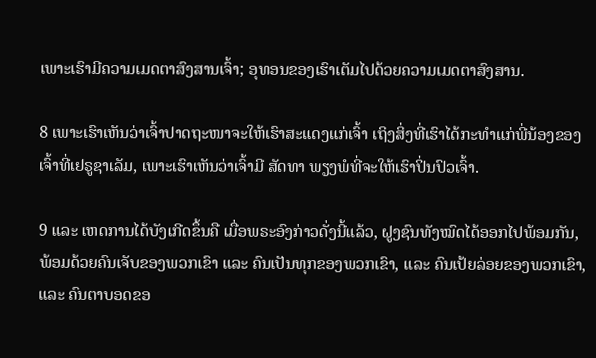ເພາະເຮົາມີຄວາມເມດຕາສົງສານເຈົ້າ; ອຸທອນຂອງເຮົາເຕັມໄປດ້ວຍຄວາມເມດຕາສົງສານ.

8 ເພາະເຮົາເຫັນວ່າເຈົ້າປາດຖະໜາຈະໃຫ້ເຮົາສະແດງແກ່ເຈົ້າ ເຖິງສິ່ງທີ່ເຮົາໄດ້ກະທຳແກ່ພີ່ນ້ອງຂອງເຈົ້າທີ່ເຢຣູຊາເລັມ, ເພາະເຮົາເຫັນວ່າເຈົ້າມີ ສັດທາ ພຽງພໍທີ່ຈະໃຫ້ເຮົາປິ່ນປົວເຈົ້າ.

9 ແລະ ເຫດການໄດ້ບັງເກີດຂຶ້ນຄື ເມື່ອພຣະອົງກ່າວດັ່ງນີ້ແລ້ວ, ຝູງຊົນທັງໝົດໄດ້ອອກໄປພ້ອມກັນ, ພ້ອມດ້ວຍຄົນເຈັບຂອງພວກເຂົາ ແລະ ຄົນເປັນທຸກຂອງພວກເຂົາ, ແລະ ຄົນເປ້ຍລ່ອຍຂອງພວກເຂົາ, ແລະ ຄົນຕາບອດຂອ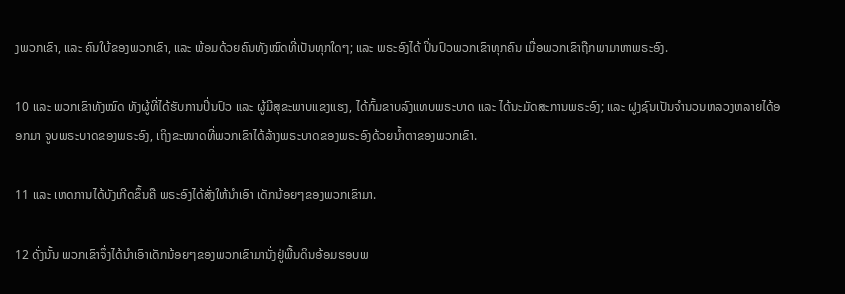ງພວກເຂົາ, ແລະ ຄົນໃບ້ຂອງພວກເຂົາ, ແລະ ພ້ອມດ້ວຍຄົນທັງໝົດທີ່ເປັນທຸກໃດໆ; ແລະ ພຣະອົງໄດ້ ປິ່ນປົວພວກເຂົາທຸກຄົນ ເມື່ອພວກເຂົາຖືກພາມາຫາພຣະອົງ.

10 ແລະ ພວກເຂົາທັງໝົດ ທັງຜູ້ທີ່ໄດ້ຮັບການປິ່ນປົວ ແລະ ຜູ້ມີສຸຂະພາບແຂງແຮງ, ໄດ້ກົ້ມຂາບລົງແທບພຣະບາດ ແລະ ໄດ້ນະມັດສະການພຣະອົງ; ແລະ ຝູງຊົນເປັນຈຳນວນຫລວງຫລາຍໄດ້ອອກມາ ຈູບພຣະບາດຂອງພຣະອົງ, ເຖິງຂະໜາດທີ່ພວກເຂົາໄດ້ລ້າງພຣະບາດຂອງພຣະອົງດ້ວຍນ້ຳຕາຂອງພວກເຂົາ.

11 ແລະ ເຫດການໄດ້ບັງເກີດຂຶ້ນຄື ພຣະອົງໄດ້ສັ່ງໃຫ້ນຳເອົາ ເດັກນ້ອຍໆຂອງພວກເຂົາມາ.

12 ດັ່ງນັ້ນ ພວກເຂົາຈຶ່ງໄດ້ນຳເອົາເດັກນ້ອຍໆຂອງພວກເຂົາມານັ່ງຢູ່ພື້ນດິນອ້ອມຮອບພ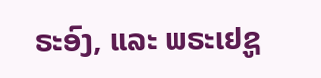ຣະອົງ, ແລະ ພຣະເຢຊູ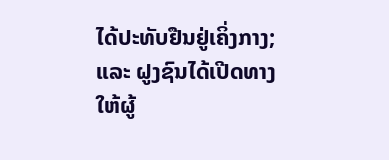ໄດ້ປະທັບຢືນຢູ່ເຄິ່ງກາງ; ແລະ ຝູງຊົນໄດ້ເປີດທາງໃຫ້ຜູ້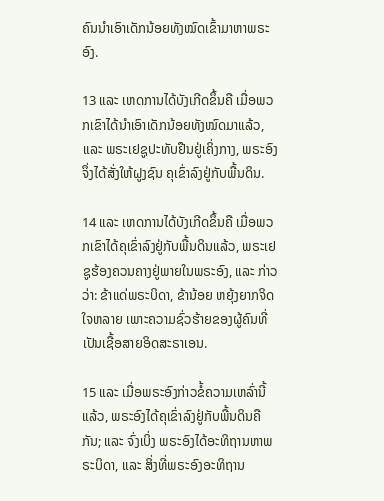ຄົນນຳເອົາເດັກນ້ອຍທັງໝົດເຂົ້າມາຫາພຣະອົງ.

13 ແລະ ເຫດການໄດ້ບັງເກີດຂຶ້ນຄື ເມື່ອພວກເຂົາໄດ້ນຳເອົາເດັກນ້ອຍທັງໝົດມາແລ້ວ, ແລະ ພຣະເຢຊູປະທັບຢືນຢູ່ເຄິ່ງກາງ, ພຣະອົງຈຶ່ງໄດ້ສັ່ງໃຫ້ຝູງຊົນ ຄຸເຂົ່າລົງຢູ່ກັບພື້ນດິນ.

14 ແລະ ເຫດການໄດ້ບັງເກີດຂຶ້ນຄື ເມື່ອພວກເຂົາໄດ້ຄຸເຂົ່າລົງຢູ່ກັບພື້ນດິນແລ້ວ, ພຣະເຢຊູຮ້ອງຄວນຄາງຢູ່ພາຍໃນພຣະອົງ, ແລະ ກ່າວວ່າ: ຂ້າແດ່ພຣະບິດາ, ຂ້ານ້ອຍ ຫຍຸ້ງຍາກຈິດໃຈຫລາຍ ເພາະຄວາມຊົ່ວຮ້າຍຂອງຜູ້ຄົນທີ່ເປັນເຊື້ອສາຍອິດສະຣາເອນ.

15 ແລະ ເມື່ອພຣະອົງກ່າວຂໍ້ຄວາມເຫລົ່ານີ້ແລ້ວ, ພຣະອົງໄດ້ຄຸເຂົ່າລົງຢູ່ກັບພື້ນດິນຄືກັນ; ແລະ ຈົ່ງເບິ່ງ ພຣະອົງໄດ້ອະທິຖານຫາພຣະບິດາ, ແລະ ສິ່ງທີ່ພຣະອົງອະທິຖານ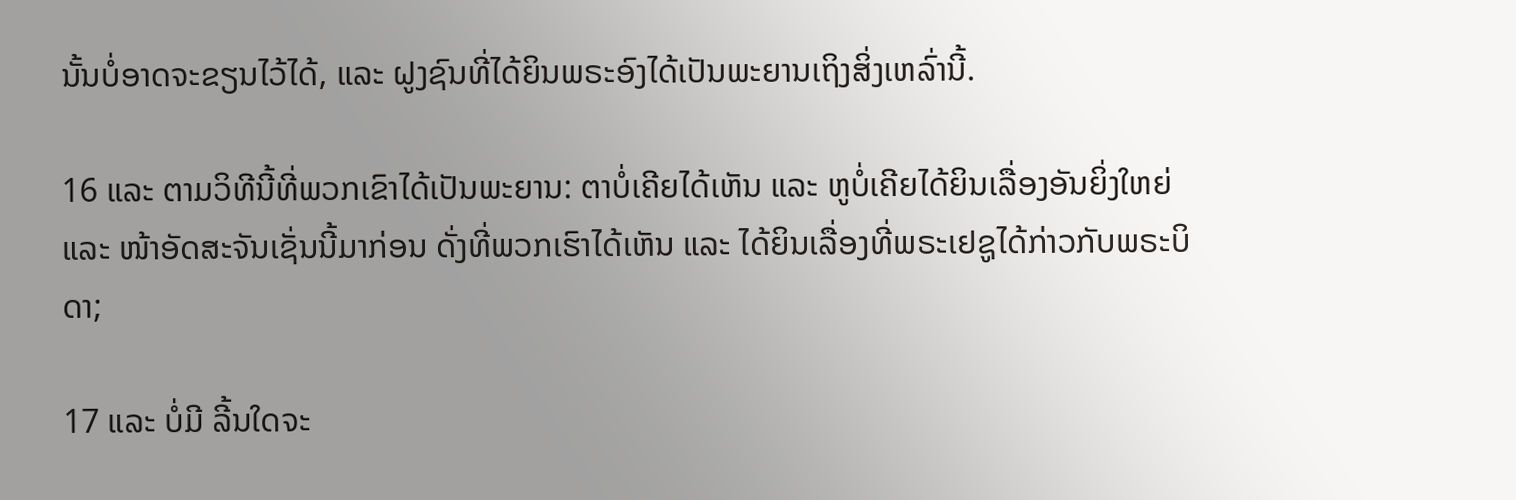ນັ້ນບໍ່ອາດຈະຂຽນໄວ້ໄດ້, ແລະ ຝູງຊົນທີ່ໄດ້ຍິນພຣະອົງໄດ້ເປັນພະຍານເຖິງສິ່ງເຫລົ່ານີ້.

16 ແລະ ຕາມວິທີນີ້ທີ່ພວກເຂົາໄດ້ເປັນພະຍານ: ຕາບໍ່ເຄີຍໄດ້ເຫັນ ແລະ ຫູບໍ່ເຄີຍໄດ້ຍິນເລື່ອງອັນຍິ່ງໃຫຍ່ ແລະ ໜ້າອັດສະຈັນເຊັ່ນນີ້ມາກ່ອນ ດັ່ງທີ່ພວກເຮົາໄດ້ເຫັນ ແລະ ໄດ້ຍິນເລື່ອງທີ່ພຣະເຢຊູໄດ້ກ່າວກັບພຣະບິດາ;

17 ແລະ ບໍ່ມີ ລີ້ນໃດຈະ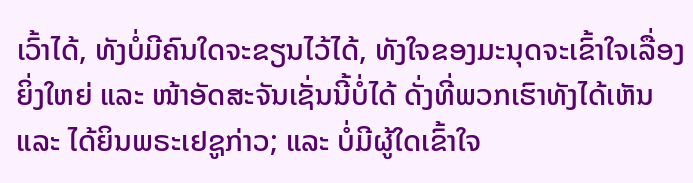ເວົ້າໄດ້, ທັງບໍ່ມີຄົນໃດຈະຂຽນໄວ້ໄດ້, ທັງໃຈຂອງມະນຸດຈະເຂົ້າໃຈເລື່ອງຍິ່ງໃຫຍ່ ແລະ ໜ້າອັດສະຈັນເຊັ່ນນີ້ບໍ່ໄດ້ ດັ່ງທີ່ພວກເຮົາທັງໄດ້ເຫັນ ແລະ ໄດ້ຍິນພຣະເຢຊູກ່າວ; ແລະ ບໍ່ມີຜູ້ໃດເຂົ້າໃຈ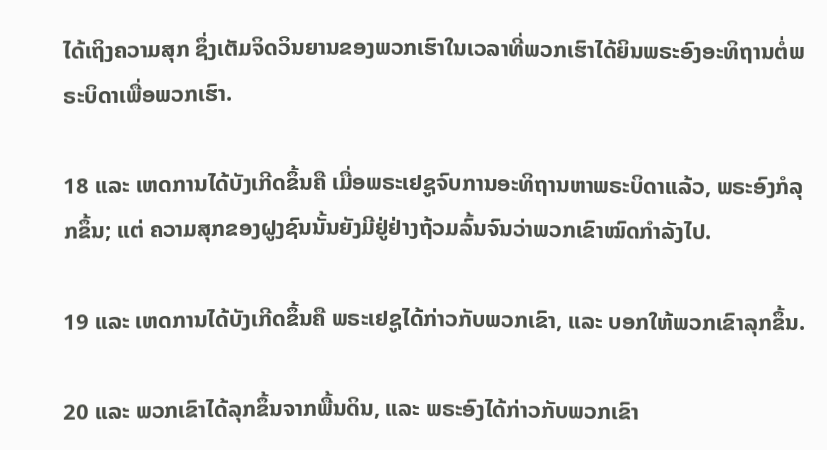ໄດ້ເຖິງຄວາມສຸກ ຊຶ່ງເຕັມຈິດວິນຍານຂອງພວກເຮົາໃນເວລາທີ່ພວກເຮົາໄດ້ຍິນພຣະອົງອະທິຖານຕໍ່ພຣະບິດາເພື່ອພວກເຮົາ.

18 ແລະ ເຫດການໄດ້ບັງເກີດຂຶ້ນຄື ເມື່ອພຣະເຢຊູຈົບການອະທິຖານຫາພຣະບິດາແລ້ວ, ພຣະອົງກໍລຸກຂຶ້ນ; ແຕ່ ຄວາມສຸກຂອງຝູງຊົນນັ້ນຍັງມີຢູ່ຢ່າງຖ້ວມລົ້ນຈົນວ່າພວກເຂົາໝົດກຳລັງໄປ.

19 ແລະ ເຫດການໄດ້ບັງເກີດຂຶ້ນຄື ພຣະເຢຊູໄດ້ກ່າວກັບພວກເຂົາ, ແລະ ບອກໃຫ້ພວກເຂົາລຸກຂຶ້ນ.

20 ແລະ ພວກເຂົາໄດ້ລຸກຂຶ້ນຈາກພື້ນດິນ, ແລະ ພຣະອົງໄດ້ກ່າວກັບພວກເຂົາ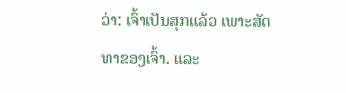ວ່າ: ເຈົ້າເປັນສຸກແລ້ວ ເພາະສັດທາຂອງເຈົ້າ. ແລະ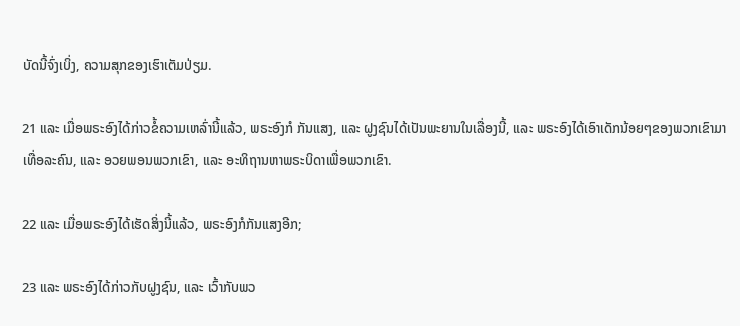ບັດນີ້ຈົ່ງເບິ່ງ, ຄວາມສຸກຂອງເຮົາເຕັມປ່ຽມ.

21 ແລະ ເມື່ອພຣະອົງໄດ້ກ່າວຂໍ້ຄວາມເຫລົ່ານີ້ແລ້ວ, ພຣະອົງກໍ ກັນແສງ, ແລະ ຝູງຊົນໄດ້ເປັນພະຍານໃນເລື່ອງນີ້, ແລະ ພຣະອົງໄດ້ເອົາເດັກນ້ອຍໆຂອງພວກເຂົາມາເທື່ອລະຄົນ, ແລະ ອວຍພອນພວກເຂົາ, ແລະ ອະທິຖານຫາພຣະບິດາເພື່ອພວກເຂົາ.

22 ແລະ ເມື່ອພຣະອົງໄດ້ເຮັດສິ່ງນີ້ແລ້ວ, ພຣະອົງກໍກັນແສງອີກ;

23 ແລະ ພຣະອົງໄດ້ກ່າວກັບຝູງຊົນ, ແລະ ເວົ້າກັບພວ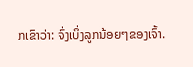ກເຂົາວ່າ: ຈົ່ງເບິ່ງລູກນ້ອຍໆຂອງເຈົ້າ.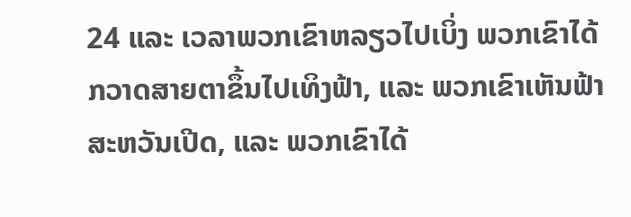24 ແລະ ເວລາພວກເຂົາຫລຽວໄປເບິ່ງ ພວກເຂົາໄດ້ກວາດສາຍຕາຂຶ້ນໄປເທິງຟ້າ, ແລະ ພວກເຂົາເຫັນຟ້າສະຫວັນເປີດ, ແລະ ພວກເຂົາໄດ້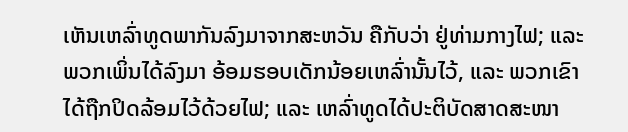ເຫັນເຫລົ່າທູດພາກັນລົງມາຈາກສະຫວັນ ຄືກັບວ່າ ຢູ່ທ່າມກາງໄຟ; ແລະ ພວກເພິ່ນໄດ້ລົງມາ ອ້ອມຮອບເດັກນ້ອຍເຫລົ່ານັ້ນໄວ້, ແລະ ພວກເຂົາໄດ້ຖືກປິດລ້ອມໄວ້ດ້ວຍໄຟ; ແລະ ເຫລົ່າທູດໄດ້ປະຕິບັດສາດສະໜາ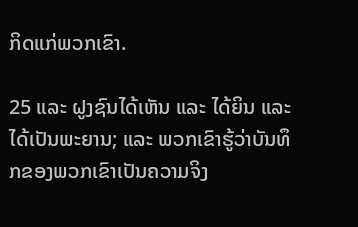ກິດແກ່ພວກເຂົາ.

25 ແລະ ຝູງຊົນໄດ້ເຫັນ ແລະ ໄດ້ຍິນ ແລະ ໄດ້ເປັນພະຍານ; ແລະ ພວກເຂົາຮູ້ວ່າບັນທຶກຂອງພວກເຂົາເປັນຄວາມຈິງ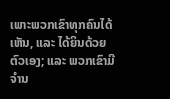ເພາະພວກເຂົາທຸກຄົນໄດ້ເຫັນ, ແລະ ໄດ້ຍິນດ້ວຍຕົວເອງ; ແລະ ພວກເຂົາມີຈຳນ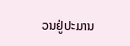ວນຢູ່ປະມານ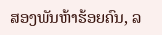ສອງພັນຫ້າຮ້ອຍຄົນ, ລ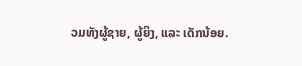ວມທັງຜູ້ຊາຍ, ຜູ້ຍິງ, ແລະ ເດັກນ້ອຍ.